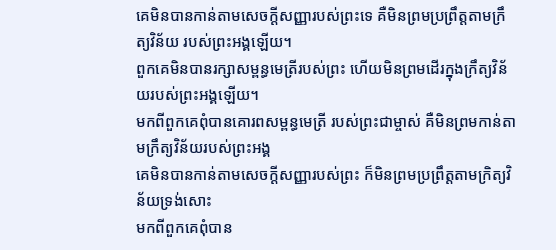គេមិនបានកាន់តាមសេចក្ដីសញ្ញារបស់ព្រះទេ គឺមិនព្រមប្រព្រឹត្តតាមក្រឹត្យវិន័យ របស់ព្រះអង្គឡើយ។
ពួកគេមិនបានរក្សាសម្ពន្ធមេត្រីរបស់ព្រះ ហើយមិនព្រមដើរក្នុងក្រឹត្យវិន័យរបស់ព្រះអង្គឡើយ។
មកពីពួកគេពុំបានគោរពសម្ពន្ធមេត្រី របស់ព្រះជាម្ចាស់ គឺមិនព្រមកាន់តាមក្រឹត្យវិន័យរបស់ព្រះអង្គ
គេមិនបានកាន់តាមសេចក្ដីសញ្ញារបស់ព្រះ ក៏មិនព្រមប្រព្រឹត្តតាមក្រិត្យវិន័យទ្រង់សោះ
មកពីពួកគេពុំបាន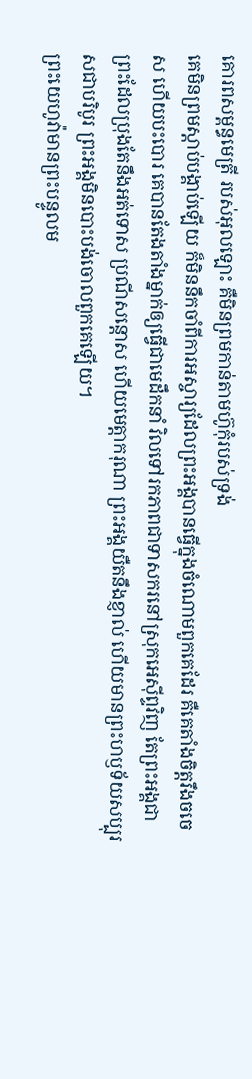គោរពសម្ពន្ធមេត្រី របស់អុលឡោះ គឺមិនព្រមកាន់តាមហ៊ូកុំរបស់ទ្រង់
គេមិនព្រមស្ដាប់បង្គាប់ឡើយ ក៏មិននឹកចាំពីការអស្ចារ្យដែលព្រះអង្គបានធ្វើក្នុងចំណោមពួកគេដែរ គឺគេតាំងចិត្តរឹងចចេស ហើយបះបោរ គេបានតែងតាំងម្នាក់ឲ្យធ្វើជាមេដឹកនាំ វិលទៅរកភាពជាទាសករនៅស្រុកអេស៊ីព្ទវិញ តែព្រះអង្គជាព្រះដែលប្រុងតែនឹងអត់ទោស ប្រណីសន្ដោស ហើយមេត្តាករុណា ព្រះអង្គយឺតនឹងខ្ញាល់ ហើយមានព្រះហឫទ័យសប្បុរសជាបរិបូរ ព្រះអង្គមិនបោះបង់ចោលពួកគេឡើយ។
ព្រះយេហូវ៉ាមានព្រះបន្ទូលម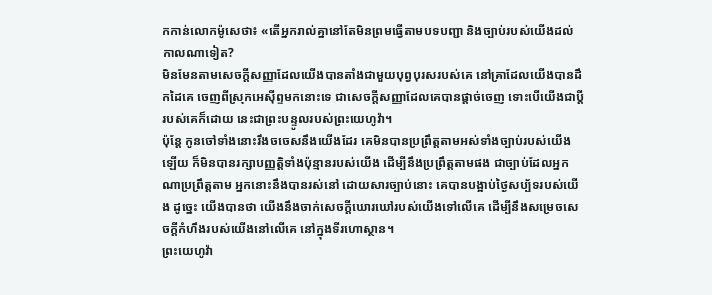កកាន់លោកម៉ូសេថា៖ «តើអ្នករាល់គ្នានៅតែមិនព្រមធ្វើតាមបទបញ្ជា និងច្បាប់របស់យើងដល់កាលណាទៀត?
មិនមែនតាមសេចក្ដីសញ្ញាដែលយើងបានតាំងជាមួយបុព្វបុរសរបស់គេ នៅគ្រាដែលយើងបានដឹកដៃគេ ចេញពីស្រុកអេស៊ីព្ទមកនោះទេ ជាសេចក្ដីសញ្ញាដែលគេបានផ្តាច់ចេញ ទោះបើយើងជាប្ដីរបស់គេក៏ដោយ នេះជាព្រះបន្ទូលរបស់ព្រះយេហូវ៉ា។
ប៉ុន្តែ កូនចៅទាំងនោះរឹងចចេសនឹងយើងដែរ គេមិនបានប្រព្រឹត្តតាមអស់ទាំងច្បាប់របស់យើងឡើយ ក៏មិនបានរក្សាបញ្ញត្តិទាំងប៉ុន្មានរបស់យើង ដើម្បីនឹងប្រព្រឹត្តតាមផង ជាច្បាប់ដែលអ្នកណាប្រព្រឹត្តតាម អ្នកនោះនឹងបានរស់នៅ ដោយសារច្បាប់នោះ គេបានបង្អាប់ថ្ងៃសប្ប័ទរបស់យើង ដូច្នេះ យើងបានថា យើងនឹងចាក់សេចក្ដីឃោរឃៅរបស់យើងទៅលើគេ ដើម្បីនឹងសម្រេចសេចក្ដីកំហឹងរបស់យើងនៅលើគេ នៅក្នុងទីរហោស្ថាន។
ព្រះយេហូវ៉ា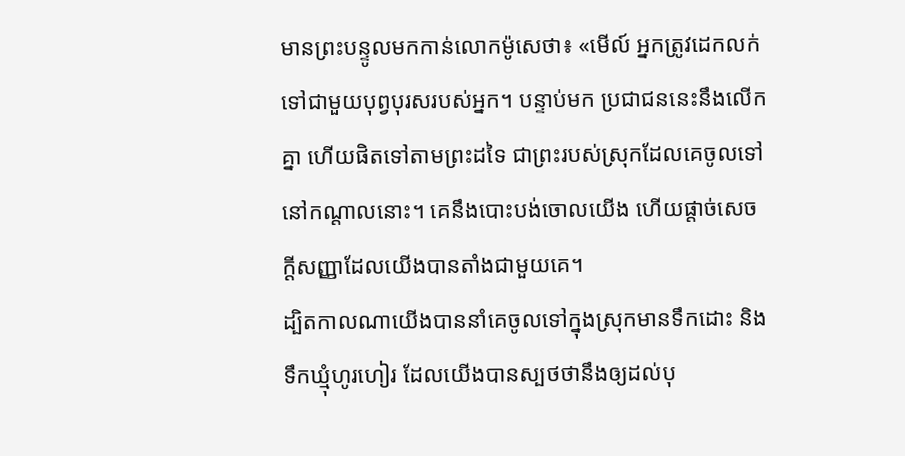មានព្រះបន្ទូលមកកាន់លោកម៉ូសេថា៖ «មើល៍ អ្នកត្រូវដេកលក់ទៅជាមួយបុព្វបុរសរបស់អ្នក។ បន្ទាប់មក ប្រជាជននេះនឹងលើកគ្នា ហើយផិតទៅតាមព្រះដទៃ ជាព្រះរបស់ស្រុកដែលគេចូលទៅនៅកណ្ដាលនោះ។ គេនឹងបោះបង់ចោលយើង ហើយផ្តាច់សេចក្ដីសញ្ញាដែលយើងបានតាំងជាមួយគេ។
ដ្បិតកាលណាយើងបាននាំគេចូលទៅក្នុងស្រុកមានទឹកដោះ និងទឹកឃ្មុំហូរហៀរ ដែលយើងបានស្បថថានឹងឲ្យដល់បុ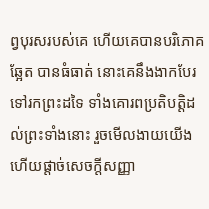ព្វបុរសរបស់គេ ហើយគេបានបរិភោគឆ្អែត បានធំធាត់ នោះគេនឹងងាកបែរទៅរកព្រះដទៃ ទាំងគោរពប្រតិបត្តិដល់ព្រះទាំងនោះ រួចមើលងាយយើង ហើយផ្តាច់សេចក្ដីសញ្ញា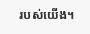របស់យើង។